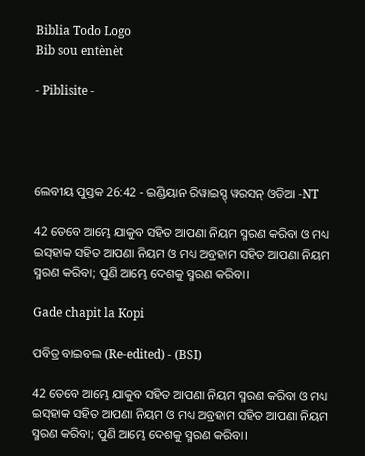Biblia Todo Logo
Bib sou entènèt

- Piblisite -




ଲେବୀୟ ପୁସ୍ତକ 26:42 - ଇଣ୍ଡିୟାନ ରିୱାଇସ୍ଡ୍ ୱରସନ୍ ଓଡିଆ -NT

42 ତେବେ ଆମ୍ଭେ ଯାକୁବ ସହିତ ଆପଣା ନିୟମ ସ୍ମରଣ କରିବା ଓ ମଧ୍ୟ ଇସ୍‌ହାକ ସହିତ ଆପଣା ନିୟମ ଓ ମଧ୍ୟ ଅବ୍ରହାମ ସହିତ ଆପଣା ନିୟମ ସ୍ମରଣ କରିବା; ପୁଣି ଆମ୍ଭେ ଦେଶକୁ ସ୍ମରଣ କରିବା।

Gade chapit la Kopi

ପବିତ୍ର ବାଇବଲ (Re-edited) - (BSI)

42 ତେବେ ଆମ୍ଭେ ଯାକୁବ ସହିତ ଆପଣା ନିୟମ ସ୍ମରଣ କରିବା ଓ ମଧ୍ୟ ଇସ୍‍ହାକ ସହିତ ଆପଣା ନିୟମ ଓ ମଧ୍ୟ ଅବ୍ରହାମ ସହିତ ଆପଣା ନିୟମ ସ୍ମରଣ କରିବା; ପୁଣି ଆମ୍ଭେ ଦେଶକୁ ସ୍ମରଣ କରିବା।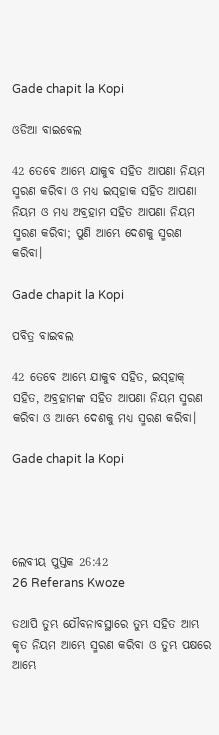Gade chapit la Kopi

ଓଡିଆ ବାଇବେଲ

42 ତେବେ ଆମ୍ଭେ ଯାକୁବ ସହିତ ଆପଣା ନିୟମ ସ୍ମରଣ କରିବା ଓ ମଧ୍ୟ ଇସ୍‍ହାକ ସହିତ ଆପଣା ନିୟମ ଓ ମଧ୍ୟ ଅବ୍ରହାମ ସହିତ ଆପଣା ନିୟମ ସ୍ମରଣ କରିବା; ପୁଣି ଆମ୍ଭେ ଦେଶକୁ ସ୍ମରଣ କରିବା।

Gade chapit la Kopi

ପବିତ୍ର ବାଇବଲ

42 ତେବେ ଆମ୍ଭେ ଯାକୁବ ସହିତ, ଇ‌‌‌ସ୍‌‌‌ହାକ୍ ସହିତ, ଅବ୍ରହାମଙ୍କ ସହିତ ଆପଣା ନିୟମ ସ୍ମରଣ କରିବା ଓ ଆମ୍ଭେ ଦେଶକୁ ମଧ୍ୟ ସ୍ମରଣ କରିବା।

Gade chapit la Kopi




ଲେବୀୟ ପୁସ୍ତକ 26:42
26 Referans Kwoze

ତଥାପି ତୁମ୍ଭ ଯୌବନାବସ୍ଥାରେ ତୁମ୍ଭ ସହିତ ଆମ୍ଭ କୃତ ନିୟମ ଆମ୍ଭେ ସ୍ମରଣ କରିବା ଓ ତୁମ୍ଭ ପକ୍ଷରେ ଆମ୍ଭେ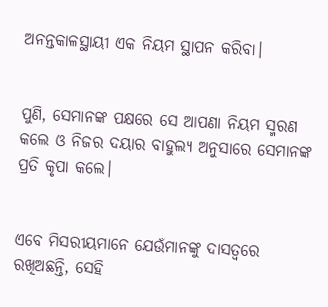ଅନନ୍ତକାଳସ୍ଥାୟୀ ଏକ ନିୟମ ସ୍ଥାପନ କରିବା।


ପୁଣି, ସେମାନଙ୍କ ପକ୍ଷରେ ସେ ଆପଣା ନିୟମ ସ୍ମରଣ କଲେ ଓ ନିଜର ଦୟାର ବାହୁଲ୍ୟ ଅନୁସାରେ ସେମାନଙ୍କ ପ୍ରତି କୃପା କଲେ।


ଏବେ ମିସରୀୟମାନେ ଯେଉଁମାନଙ୍କୁ ଦାସତ୍ୱରେ ରଖିଅଛନ୍ତି, ସେହି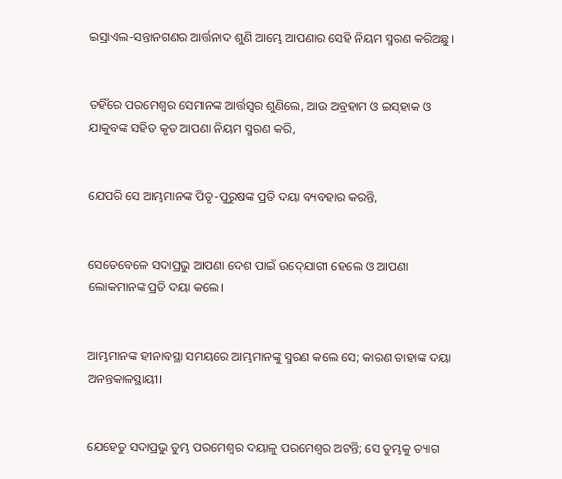ଇସ୍ରାଏଲ-ସନ୍ତାନଗଣର ଆର୍ତ୍ତନାଦ ଶୁଣି ଆମ୍ଭେ ଆପଣାର ସେହି ନିୟମ ସ୍ମରଣ କରିଅଛୁ।


ତହିଁରେ ପରମେଶ୍ୱର ସେମାନଙ୍କ ଆର୍ତ୍ତସ୍ୱର ଶୁଣିଲେ, ଆଉ ଅବ୍ରହାମ ଓ ଇସ୍‌ହାକ ଓ ଯାକୁବଙ୍କ ସହିତ କୃତ ଆପଣା ନିୟମ ସ୍ମରଣ କରି,


ଯେପରି ସେ ଆମ୍ଭମାନଙ୍କ ପିତୃ-ପୁରୁଷଙ୍କ ପ୍ରତି ଦୟା ବ୍ୟବହାର କରନ୍ତି,


ସେତେବେଳେ ସଦାପ୍ରଭୁ ଆପଣା ଦେଶ ପାଇଁ ଉଦ୍‍ଯୋଗୀ ହେଲେ ଓ ଆପଣା ଲୋକମାନଙ୍କ ପ୍ରତି ଦୟା କଲେ।


ଆମ୍ଭମାନଙ୍କ ହୀନାବସ୍ଥା ସମୟରେ ଆମ୍ଭମାନଙ୍କୁ ସ୍ମରଣ କଲେ ସେ; କାରଣ ତାହାଙ୍କ ଦୟା ଅନନ୍ତକାଳସ୍ଥାୟୀ।


ଯେହେତୁ ସଦାପ୍ରଭୁ ତୁମ୍ଭ ପରମେଶ୍ୱର ଦୟାଳୁ ପରମେଶ୍ୱର ଅଟନ୍ତି; ସେ ତୁମ୍ଭକୁ ତ୍ୟାଗ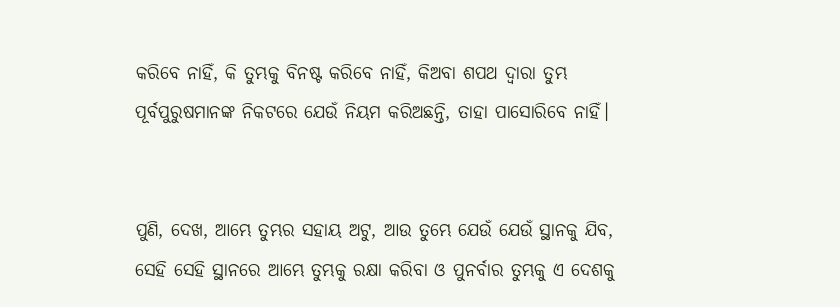କରିବେ ନାହିଁ, କି ତୁମ୍ଭକୁ ବିନଷ୍ଟ କରିବେ ନାହିଁ, କିଅବା ଶପଥ ଦ୍ୱାରା ତୁମ୍ଭ ପୂର୍ବପୁରୁଷମାନଙ୍କ ନିକଟରେ ଯେଉଁ ନିୟମ କରିଅଛନ୍ତି, ତାହା ପାସୋରିବେ ନାହିଁ।


ପୁଣି, ଦେଖ, ଆମ୍ଭେ ତୁମ୍ଭର ସହାୟ ଅଟୁ, ଆଉ ତୁମ୍ଭେ ଯେଉଁ ଯେଉଁ ସ୍ଥାନକୁ ଯିବ, ସେହି ସେହି ସ୍ଥାନରେ ଆମ୍ଭେ ତୁମ୍ଭକୁ ରକ୍ଷା କରିବା ଓ ପୁନର୍ବାର ତୁମ୍ଭକୁ ଏ ଦେଶକୁ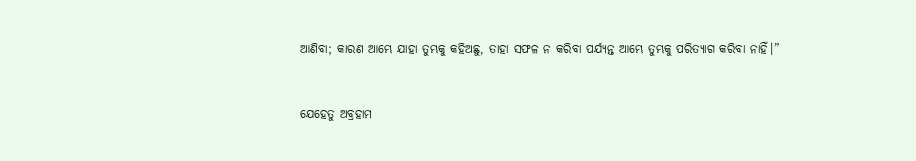ଆଣିବା; କାରଣ ଆମ୍ଭେ ଯାହା ତୁମ୍ଭକୁ କହିଅଛୁ, ତାହା ସଫଳ ନ କରିବା ପର୍ଯ୍ୟନ୍ତ ଆମ୍ଭେ ତୁମ୍ଭକୁ ପରିତ୍ୟାଗ କରିବା ନାହିଁ।”


ଯେହେତୁ ଅବ୍ରହାମ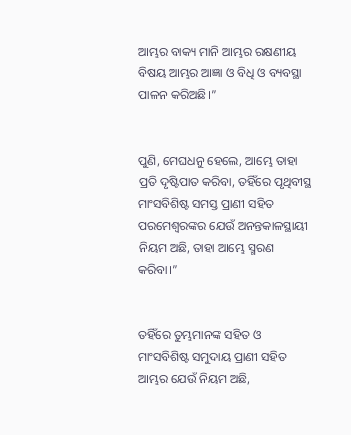ଆମ୍ଭର ବାକ୍ୟ ମାନି ଆମ୍ଭର ରକ୍ଷଣୀୟ ବିଷୟ ଆମ୍ଭର ଆଜ୍ଞା ଓ ବିଧି ଓ ବ୍ୟବସ୍ଥା ପାଳନ କରିଅଛି।”


ପୁଣି, ମେଘଧନୁ ହେଲେ, ଆମ୍ଭେ ତାହା ପ୍ରତି ଦୃଷ୍ଟିପାତ କରିବା, ତହିଁରେ ପୃଥିବୀସ୍ଥ ମାଂସବିଶିଷ୍ଟ ସମସ୍ତ ପ୍ରାଣୀ ସହିତ ପରମେଶ୍ୱରଙ୍କର ଯେଉଁ ଅନନ୍ତକାଳସ୍ଥାୟୀ ନିୟମ ଅଛି, ତାହା ଆମ୍ଭେ ସ୍ମରଣ କରିବା।”


ତହିଁରେ ତୁମ୍ଭମାନଙ୍କ ସହିତ ଓ ମାଂସବିଶିଷ୍ଟ ସମୁଦାୟ ପ୍ରାଣୀ ସହିତ ଆମ୍ଭର ଯେଉଁ ନିୟମ ଅଛି,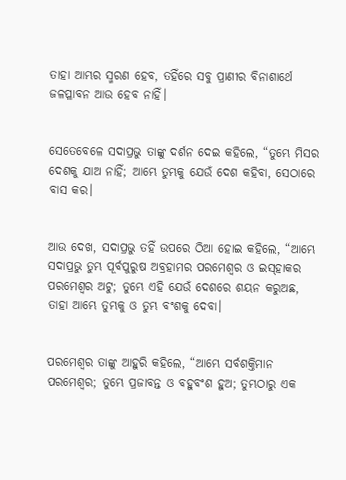ତାହା ଆମ୍ଭର ସ୍ମରଣ ହେବ, ତହିଁରେ ସବୁ ପ୍ରାଣୀର ବିନାଶାର୍ଥେ ଜଳପ୍ଳାବନ ଆଉ ହେବ ନାହିଁ।


ସେତେବେଳେ ସଦାପ୍ରଭୁ ତାଙ୍କୁ ଦର୍ଶନ ଦେଇ କହିଲେ, “ତୁମ୍ଭେ ମିସର ଦେଶକୁ ଯାଅ ନାହିଁ; ଆମ୍ଭେ ତୁମ୍ଭକୁ ଯେଉଁ ଦେଶ କହିବା, ସେଠାରେ ବାସ କର।


ଆଉ ଦେଖ, ସଦାପ୍ରଭୁ ତହିଁ ଉପରେ ଠିଆ ହୋଇ କହିଲେ, “ଆମ୍ଭେ ସଦାପ୍ରଭୁ ତୁମ୍ଭ ପୂର୍ବପୁରୁଷ ଅବ୍ରହାମର ପରମେଶ୍ୱର ଓ ଇସ୍‌ହାକର ପରମେଶ୍ୱର ଅଟୁ; ତୁମ୍ଭେ ଏହି ଯେଉଁ ଦେଶରେ ଶୟନ କରୁଅଛ, ତାହା ଆମ୍ଭେ ତୁମ୍ଭକୁ ଓ ତୁମ୍ଭ ବଂଶକୁ ଦେବା।


ପରମେଶ୍ୱର ତାଙ୍କୁ ଆହୁରି କହିଲେ, “ଆମ୍ଭେ ସର୍ବଶକ୍ତିମାନ ପରମେଶ୍ୱର; ତୁମ୍ଭେ ପ୍ରଜାବନ୍ତ ଓ ବହୁବଂଶ ହୁଅ; ତୁମ୍ଭଠାରୁ ଏକ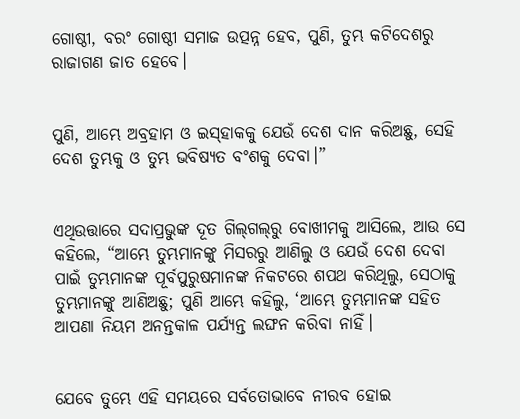ଗୋଷ୍ଠୀ, ବରଂ ଗୋଷ୍ଠୀ ସମାଜ ଉତ୍ପନ୍ନ ହେବ, ପୁଣି, ତୁମ୍ଭ କଟିଦେଶରୁ ରାଜାଗଣ ଜାତ ହେବେ।


ପୁଣି, ଆମ୍ଭେ ଅବ୍ରହାମ ଓ ଇସ୍‌ହାକକୁ ଯେଉଁ ଦେଶ ଦାନ କରିଅଛୁ, ସେହି ଦେଶ ତୁମ୍ଭକୁ ଓ ତୁମ୍ଭ ଭବିଷ୍ୟତ ବଂଶକୁ ଦେବା।”


ଏଥିଉତ୍ତାରେ ସଦାପ୍ରଭୁଙ୍କ ଦୂତ ଗିଲ୍‍ଗଲ୍‍ରୁ ବୋଖୀମକୁ ଆସିଲେ, ଆଉ ସେ କହିଲେ, “ଆମ୍ଭେ ତୁମ୍ଭମାନଙ୍କୁ ମିସରରୁ ଆଣିଲୁ ଓ ଯେଉଁ ଦେଶ ଦେବା ପାଇଁ ତୁମ୍ଭମାନଙ୍କ ପୂର୍ବପୁରୁଷମାନଙ୍କ ନିକଟରେ ଶପଥ କରିଥିଲୁ, ସେଠାକୁ ତୁମ୍ଭମାନଙ୍କୁ ଆଣିଅଛୁ; ପୁଣି ଆମ୍ଭେ କହିଲୁ, ‘ଆମ୍ଭେ ତୁମ୍ଭମାନଙ୍କ ସହିତ ଆପଣା ନିୟମ ଅନନ୍ତକାଳ ପର୍ଯ୍ୟନ୍ତ ଲଙ୍ଘନ କରିବା ନାହିଁ।


ଯେବେ ତୁମ୍ଭେ ଏହି ସମୟରେ ସର୍ବତୋଭାବେ ନୀରବ ହୋଇ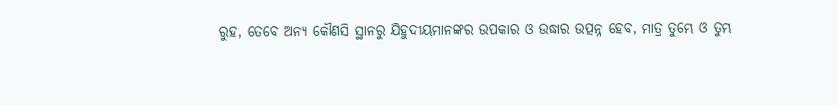ରୁହ, ତେବେ ଅନ୍ୟ କୌଣସି ସ୍ଥାନରୁ ଯିହୁଦୀୟମାନଙ୍କର ଉପକାର ଓ ଉଦ୍ଧାର ଉତ୍ପନ୍ନ ହେବ, ମାତ୍ର ତୁମ୍ଭେ ଓ ତୁମ୍ଭ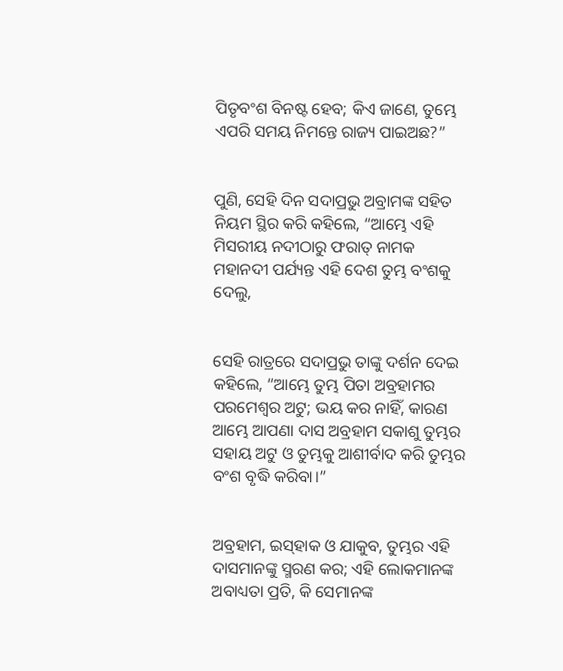ପିତୃବଂଶ ବିନଷ୍ଟ ହେବ; କିଏ ଜାଣେ, ତୁମ୍ଭେ ଏପରି ସମୟ ନିମନ୍ତେ ରାଜ୍ୟ ପାଇଅଛ?”


ପୁଣି, ସେହି ଦିନ ସଦାପ୍ରଭୁ ଅବ୍ରାମଙ୍କ ସହିତ ନିୟମ ସ୍ଥିର କରି କହିଲେ, “ଆମ୍ଭେ ଏହି ମିସରୀୟ ନଦୀଠାରୁ ଫରାତ୍‍ ନାମକ ମହାନଦୀ ପର୍ଯ୍ୟନ୍ତ ଏହି ଦେଶ ତୁମ୍ଭ ବଂଶକୁ ଦେଲୁ,


ସେହି ରାତ୍ରରେ ସଦାପ୍ରଭୁ ତାଙ୍କୁ ଦର୍ଶନ ଦେଇ କହିଲେ, “ଆମ୍ଭେ ତୁମ୍ଭ ପିତା ଅବ୍ରହାମର ପରମେଶ୍ୱର ଅଟୁ; ଭୟ କର ନାହିଁ, କାରଣ ଆମ୍ଭେ ଆପଣା ଦାସ ଅବ୍ରହାମ ସକାଶୁ ତୁମ୍ଭର ସହାୟ ଅଟୁ ଓ ତୁମ୍ଭକୁ ଆଶୀର୍ବାଦ କରି ତୁମ୍ଭର ବଂଶ ବୃଦ୍ଧି କରିବା।”


ଅବ୍ରହାମ, ଇସ୍‌ହାକ ଓ ଯାକୁବ, ତୁମ୍ଭର ଏହି ଦାସମାନଙ୍କୁ ସ୍ମରଣ କର; ଏହି ଲୋକମାନଙ୍କ ଅବାଧ୍ୟତା ପ୍ରତି, କି ସେମାନଙ୍କ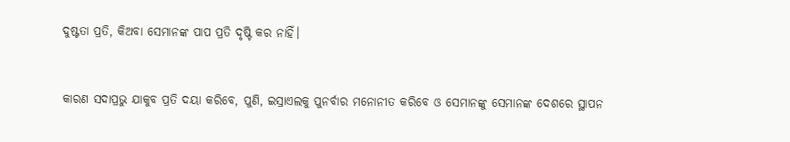ଦୁଷ୍ଟତା ପ୍ରତି, କିଅବା ସେମାନଙ୍କ ପାପ ପ୍ରତି ଦୃଷ୍ଟି କର ନାହିଁ।


କାରଣ ସଦାପ୍ରଭୁ ଯାକୁବ ପ୍ରତି ଦୟା କରିବେ, ପୁଣି, ଇସ୍ରାଏଲକୁ ପୁନର୍ବାର ମନୋନୀତ କରିବେ ଓ ସେମାନଙ୍କୁ ସେମାନଙ୍କ ଦେଶରେ ସ୍ଥାପନ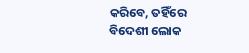କରିବେ, ତହିଁରେ ବିଦେଶୀ ଲୋକ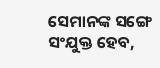ସେମାନଙ୍କ ସଙ୍ଗେ ସଂଯୁକ୍ତ ହେବ,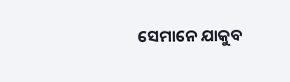ସେମାନେ ଯାକୁବ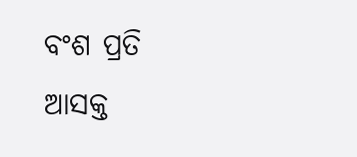ବଂଶ ପ୍ରତି ଆସକ୍ତ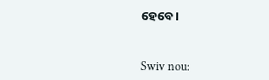ହେବେ।


Swiv nou: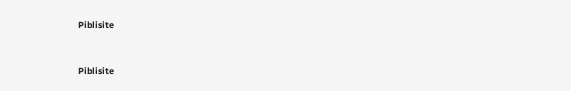Piblisite


Piblisite